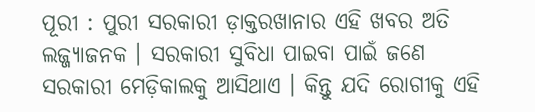ପୂରୀ : ପୁରୀ ସରକାରୀ ଡ଼ାକ୍ତରଖାନାର ଏହି ଖବର ଅତି ଲଜ୍ଜ୍ୟାଜନକ । ସରକାରୀ ସୁବିଧା ପାଇବା ପାଇଁ ଜଣେ ସରକାରୀ ମେଡ଼ିକାଲକୁ ଆସିଥାଏ । କିନ୍ତୁ ଯଦି ରୋଗୀକୁ ଏହି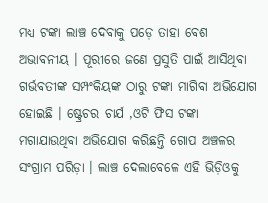ମଧ୍ୟ ଟଙ୍କା ଲାଞ୍ଚ ଦେବାକୁ ପଡ଼େ ତାହା ବେଶ ଅଭାବନୀୟ । ପୂରୀରେ ଜଣେ ପ୍ରସୁତି ପାଇଁ ଆସିଥିବା ଗର୍ଭବତୀଙ୍କ ସମ୍ପଂକିୟଙ୍କ ଠାରୁ ଟଙ୍କା ମାଗିବା ଅଭିଯୋଗ ହୋଇଛି । ଷ୍ଟ୍ରେଚର ଚାର୍ଯ ,ଓଟି ଫିସ ଟଙ୍କା ମଗାଯାଉଥିବା ଅଭିଯୋଗ କରିଛନ୍ତି ଗୋପ ଅଞ୍ଚଳର ସଂଗ୍ରାମ ପରିଡ଼ା । ଲାଞ୍ଚ ଦେଲାବେଳେ ଏହି ଭିଡ଼ିଓକୁ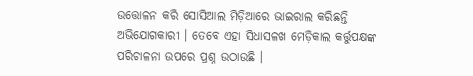ଉତ୍ତୋଳନ କରି ସୋସିଆଲ ମିଡ଼ିଆରେ ଭାଇରାଲ କରିଛନ୍ତି ଅଭିଯୋଗକାରୀ । ତେବେ ଏହା ସିଧାସଳଖ ମେଡ଼ିକାଲ କର୍ତ୍ତୁପକ୍ଷଙ୍କ ପରିଚାଳନା ଉପରେ ପ୍ରଶ୍ନ ଉଠାଉଛି ।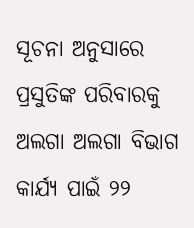ସୂଚନା ଅନୁସାରେ ପ୍ରସୁତିଙ୍କ ପରିବାରକୁ ଅଲଗା ଅଲଗା ବିଭାଗ କାର୍ଯ୍ୟ ପାଇଁ ୨୨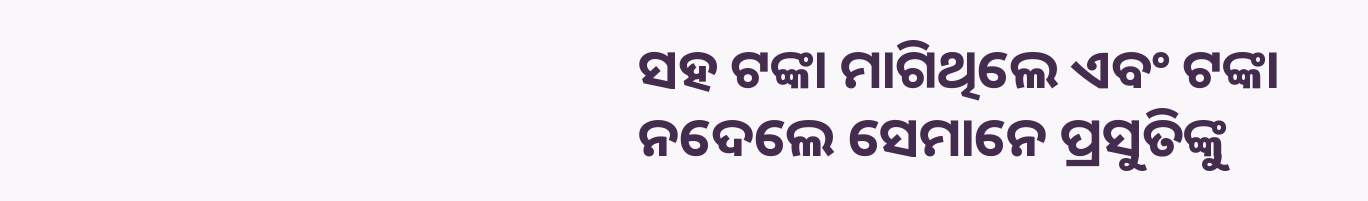ସହ ଟଙ୍କା ମାଗିଥିଲେ ଏବଂ ଟଙ୍କା ନଦେଲେ ସେମାନେ ପ୍ରସୁତିଙ୍କୁ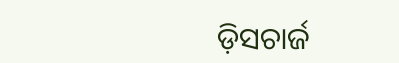ଡ଼ିସଚାର୍ଜ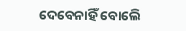ଦେବେନାହିଁ ବୋଲେି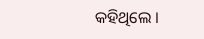କହିଥିଲେ ।